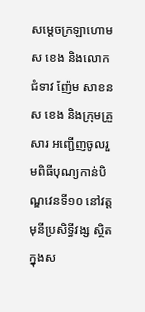សម្ដេចក្រឡាហោម ស ខេង និងលោកជំទាវ ញ៉ែម សាខន ស ខេង និងក្រុមគ្រួសារ អញ្ជើញចូលរួមពិធីបុណ្យកាន់បិណ្ឌវេនទី១០ នៅវត្តមុនីប្រសិទ្ធីវង្ស ស្ថិតក្នុងស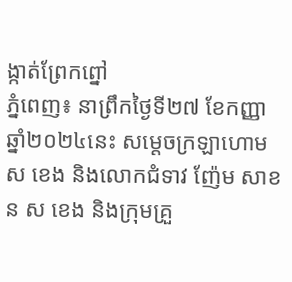ង្កាត់ព្រែកព្នៅ
ភ្នំពេញ៖ នាព្រឹកថ្ងៃទី២៧ ខែកញ្ញា ឆ្នាំ២០២៤នេះ សម្ដេចក្រឡាហោម ស ខេង និងលោកជំទាវ ញ៉ែម សាខន ស ខេង និងក្រុមគ្រួ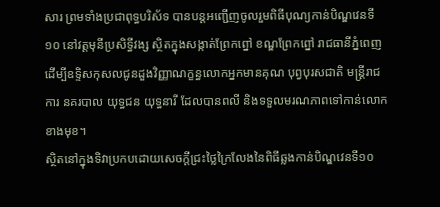សារ ព្រមទាំងប្រជាពុទ្ធបរិស័ទ បានបន្តអញ្ជើញចូលរួមពិធីបុណ្យកាន់បិណ្ឌវេនទី១០ នៅវត្តមុនីប្រសិទ្ធីវង្ស ស្ថិតក្នុងសង្កាត់ព្រែកព្នៅ ខណ្ឌព្រែកព្នៅ រាជធានីភ្នំពេញ ដើម្បីឧទ្ទិសកុសលជូនដួងវិញ្ញាណក្ខន្ធលោកអ្នកមានគុណ បុព្វបុរសជាតិ មន្ត្រីរាជការ នគរបាល យុទ្ធជន យុទ្ធនារី ដែលបានពលី និងទទួលមរណភាពទៅកាន់លោកខាងមុខ។
ស្ថិតនៅក្នុងទិវាប្រកបដោយសេចក្ដីជ្រះថ្លៃក្រៃលែងនៃពិធីឆ្លងកាន់បិណ្ឌវេនទី១០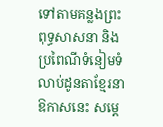ទៅតាមគន្លងព្រះពុទ្ធសាសនា និងប្រពៃណីទំនៀមទំលាប់ដូនតាខ្មែរនាឱកាសនេះ សម្ដេ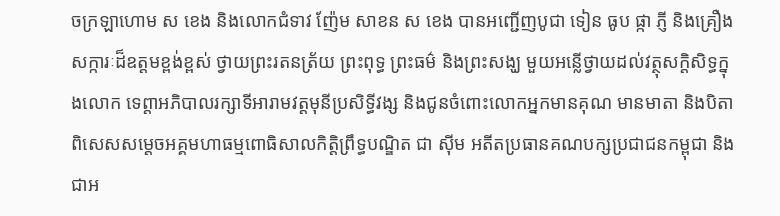ចក្រឡាហោម ស ខេង និងលោកជំទាវ ញ៉ែម សាខន ស ខេង បានអញ្ជើញបូជា ទៀន ធូប ផ្កា ភ្ញី និងគ្រឿងសក្ការៈដ៏ឧត្តមខ្ពង់ខ្ពស់ ថ្វាយព្រះរតនត្រ័យ ព្រះពុទ្ធ ព្រះធម៌ និងព្រះសង្ឃ មួយអន្លើថ្វាយដល់វត្ថុសក្ដិសិទ្ធក្នុងលោក ទេព្តាអភិបាលរក្សាទីអារាមវត្តមុនីប្រសិទ្ធីវង្ស និងជូនចំពោះលោកអ្នកមានគុណ មានមាតា និងបិតា ពិសេសសម្ដេចអគ្គមហាធម្មពោធិសាលកិត្តិព្រឹទ្ធបណ្ឌិត ជា ស៊ីម អតីតប្រធានគណបក្សប្រជាជនកម្ពុជា និងជាអ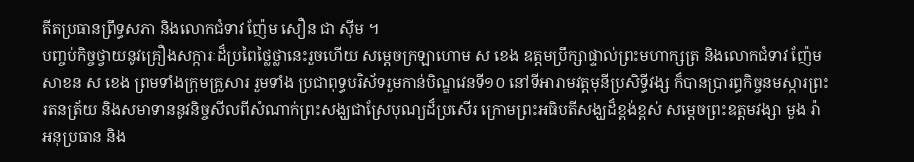តីតប្រធានព្រឹទ្ធសភា និងលោកជំទាវ ញ៉ែម សឿន ជា ស៊ីម ។
បញ្ចប់កិច្ចថ្វាយនូវគ្រឿងសក្ការៈដ៏ប្រពៃថ្លៃថ្លានេះរួចហើយ សម្ដេចក្រឡាហោម ស ខេង ឧត្តមប្រឹក្សាផ្ទាល់ព្រះមហាក្សត្រ និងលោកជំទាវ ញ៉ែម សាខន ស ខេង ព្រមទាំងក្រុមគ្រួសារ រួមទាំង ប្រជាពុទ្ធបរិស័ទរួមកាន់បិណ្ឌវេនទី១០ នៅទីអារាមវត្តមុនីប្រសិទ្ធីវង្ស ក៏បានប្រារព្ធកិច្ចនមស្ការព្រះរតនត្រ័យ និងសមាទាននូវនិច្ចសីលពីសំណាក់ព្រះសង្ឃជាស្រែបុណ្យដ៏ប្រសើរ ក្រោមព្រះអធិបតីសង្ឃដ៏ខ្ពង់ខ្ពស់ សម្តេចព្រះឧត្តមវង្សា មួង រ៉ា អនុប្រធាន និង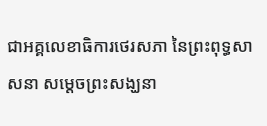ជាអគ្គលេខាធិការថេរសភា នៃព្រះពុទ្ធសាសនា សម្តេចព្រះសង្ឃនា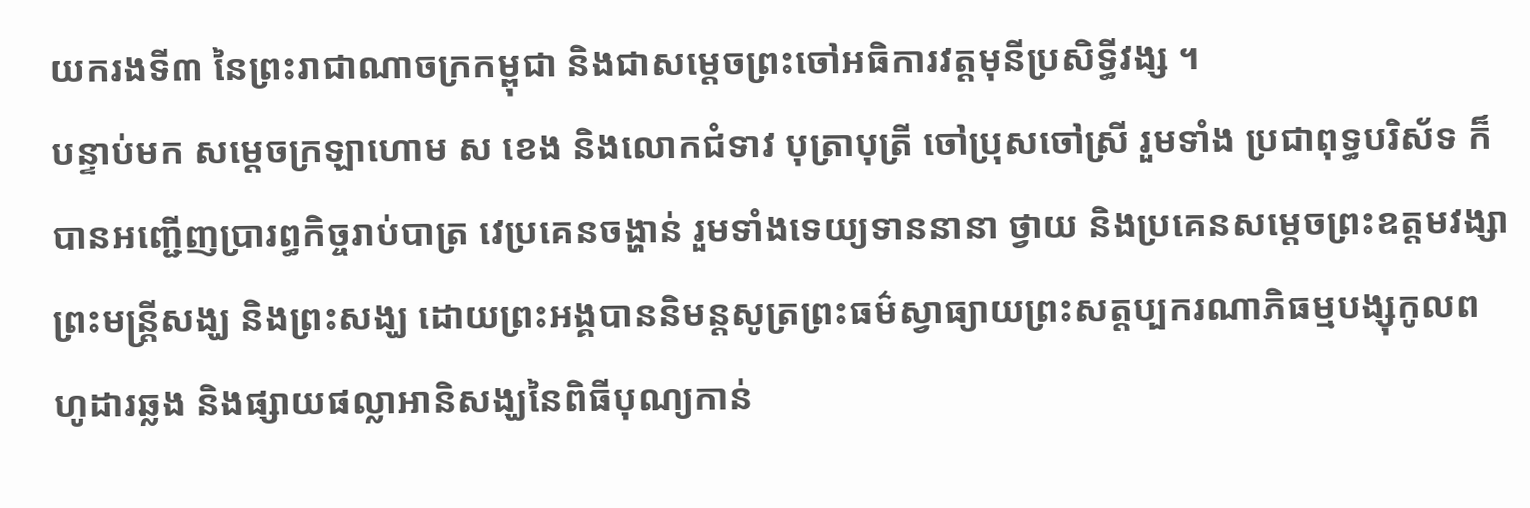យករងទី៣ នៃព្រះរាជាណាចក្រកម្ពុជា និងជាសម្តេចព្រះចៅអធិការវត្តមុនីប្រសិទ្ធីវង្ស ។
បន្ទាប់មក សម្ដេចក្រឡាហោម ស ខេង និងលោកជំទាវ បុត្រាបុត្រី ចៅប្រុសចៅស្រី រួមទាំង ប្រជាពុទ្ធបរិស័ទ ក៏បានអញ្ជើញប្រារព្ធកិច្ចរាប់បាត្រ វេប្រគេនចង្ហាន់ រួមទាំងទេយ្យទាននានា ថ្វាយ និងប្រគេនសម្តេចព្រះឧត្តមវង្សាព្រះមន្ត្រីសង្ឃ និងព្រះសង្ឃ ដោយព្រះអង្គបាននិមន្តសូត្រព្រះធម៌ស្វាធ្យាយព្រះសត្តប្បករណាភិធម្មបង្សុកូលពហូដារឆ្លង និងផ្សាយផល្លាអានិសង្ឃនៃពិធីបុណ្យកាន់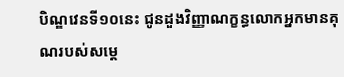បិណ្ឌវេនទី១០នេះ ជូនដួងវិញ្ញាណក្ខន្ធលោកអ្នកមានគុណរបស់សម្ដេ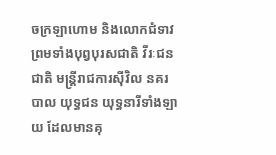ចក្រឡាហោម និងលោកជំទាវ ព្រមទាំងបុព្វបុរសជាតិ វីរៈជនជាតិ មន្ត្រីរាជការស៊ីវិល នគរបាល យុទ្ធជន យុទ្ធនារីទាំងឡាយ ដែលមានគុ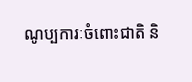ណូប្បការៈចំពោះជាតិ និ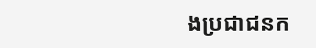ងប្រជាជនក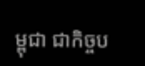ម្ពុជា ជាកិច្ចប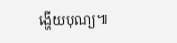ង្ហើយបុណ្យ៕